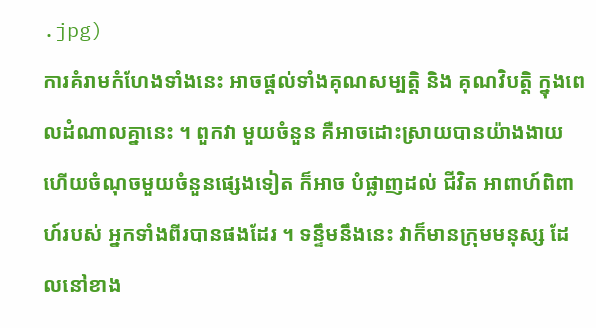.jpg)
ការគំរាមកំហែងទាំងនេះ អាចផ្តល់ទាំងគុណសម្បតិ្ត និង គុណវិបតិ្ត ក្នុងពេលដំណាលគ្នានេះ ។ ពួកវា មួយចំនួន គឺអាចដោះស្រាយបានយ៉ាងងាយ ហើយចំណុចមួយចំនួនផ្សេងទៀត ក៏អាច បំផ្លាញដល់ ជីវិត អាពាហ៍ពិពាហ៍របស់ អ្នកទាំងពីរបានផងដែរ ។ ទន្ទឹមនឹងនេះ វាក៏មានក្រុមមនុស្ស ដែលនៅខាង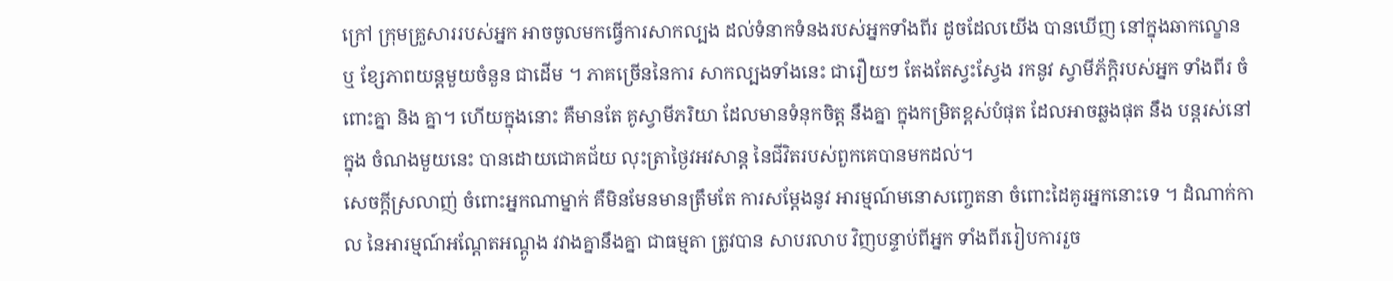ក្រៅ ក្រុមគ្រួសាររបស់អ្នក អាចចូលមកធ្វើការសាកល្បង ដល់ទំនាកទំនងរបស់អ្នកទាំងពីរ ដូចដែលយើង បានឃើញ នៅក្នុងឆាកល្ខោន ឬ ខ្សែភាពយន្តមួយចំនួន ជាដើម ។ ភាគច្រើននៃការ សាកល្បងទាំងនេះ ជារឿយៗ តែងតែស្វះស្វែង រកនូវ ស្វាមីភ័ក្តិរបស់អ្នក ទាំងពីរ ចំពោះគ្នា និង គ្នា។ ហើយក្នុងនោះ គឺមានតែ គូស្វាមីភរិយា ដែលមានទំនុកចិត្ត នឹងគ្នា ក្នុងកម្រិតខ្ពស់បំផុត ដែលអាចឆ្លងផុត នឹង បន្តរស់នៅ ក្នុង ចំណងមួយនេះ បានដោយជោគជ័យ លុះត្រាថ្ងៃវអវសាន្ត នៃជីវិតរបស់ពួកគេបានមកដល់។
សេចក្តីស្រលាញ់ ចំពោះអ្នកណាម្នាក់ គឺមិនមែនមានត្រឹមតែ ការសម្តែងនូវ អារម្មណ៍មនោសញ្ចេតនា ចំពោះដៃគូរអ្នកនោះទេ ។ ដំណាក់កាល នៃអារម្មណ៍អណ្តែតអណ្តូង វវាងគ្នានឹងគ្នា ជាធម្មតា ត្រូវបាន សាបរលាប វិញបន្ទាប់ពីអ្នក ទាំងពីររៀបការរួច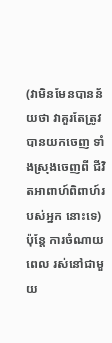(វាមិនមែនបានន័យថា វាគួរតែត្រូវបានយកចេញ ទាំងស្រុងចេញពី ជីវិតអាពាហ៍ពិពាហ៍របស់អ្នក នោះទេ) ប៉ុន្តែ ការចំណាយពេល រស់នៅជាមួយ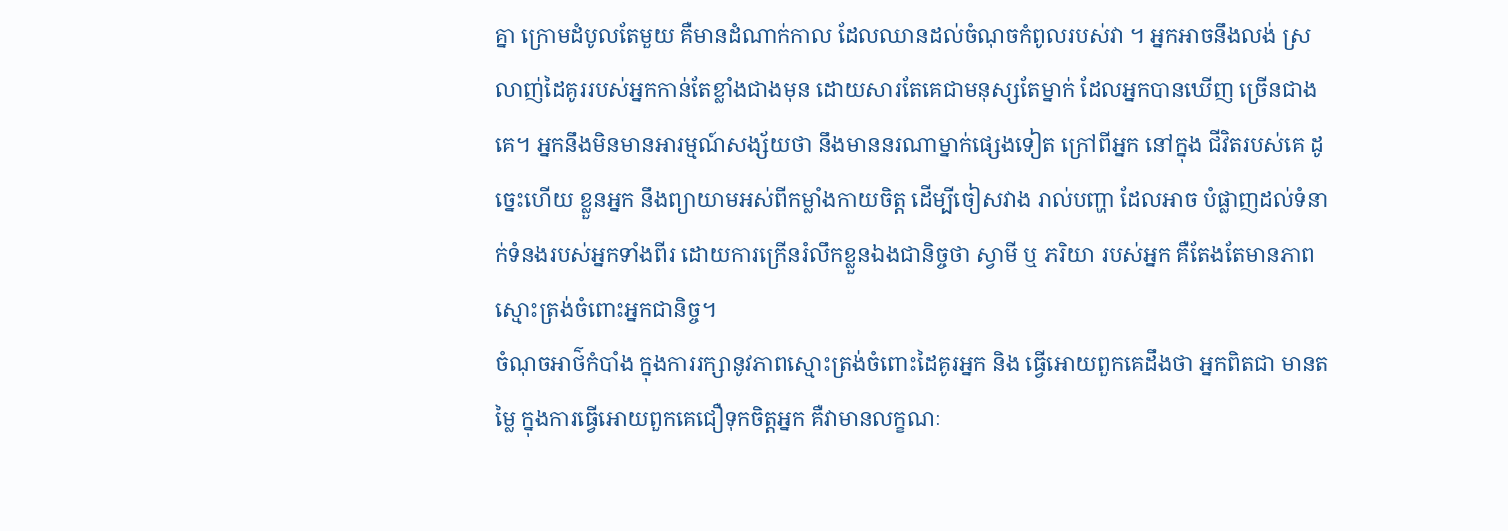គ្នា ក្រោមដំបូលតែមួយ គឺមានដំណាក់កាល ដែលឈានដល់ចំណុចកំពូលរបស់វា ។ អ្នកអាចនឹងលង់ ស្រលាញ់ដៃគូររបស់អ្នកកាន់តែខ្លាំងជាងមុន ដោយសារតែគេជាមនុស្សតែម្នាក់ ដែលអ្នកបានឃើញ ច្រើនជាងគេ។ អ្នកនឹងមិនមានអារម្មណ៍សង្ស័យថា នឹងមាននរណាម្នាក់ផ្សេងទៀត ក្រៅពីអ្នក នៅក្នុង ជីវិតរបស់គេ ដូច្នេះហើយ ខ្លួនអ្នក នឹងព្យាយាមអស់ពីកម្លាំងកាយចិត្ត ដើម្បីចៀសវាង រាល់បញ្ហា ដែលអាច បំផ្លាញដល់ទំនាក់ទំនងរបស់អ្នកទាំងពីរ ដោយការក្រើនរំលឹកខ្លួនឯងជានិច្ចថា ស្វាមី ឬ ភរិយា របស់អ្នក គឺតែងតែមានភាពស្មោះត្រង់ចំពោះអ្នកជានិច្ច។
ចំណុចអាថ៌កំបាំង ក្នុងការរក្សានូវភាពស្មោះត្រង់ចំពោះដៃគូរអ្នក និង ធ្វើអោយពួកគេដឹងថា អ្នកពិតជា មានតម្លៃ ក្នុងការធ្វើអោយពួកគេជឿទុកចិត្តអ្នក គឺវាមានលក្ខណៈ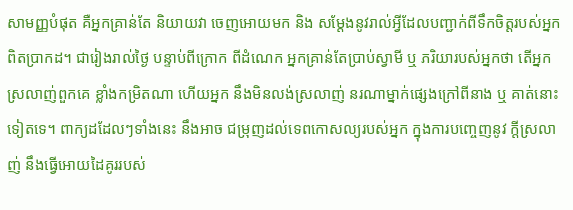សាមញ្ញបំផុត គឺអ្នកគ្រាន់តែ និយាយវា ចេញអោយមក និង សម្តែងនូវរាល់អ្វីដែលបញ្ជាក់ពីទឹកចិត្តរបស់អ្នក ពិតប្រាកដ។ ជារៀងរាល់ថ្ងៃ បន្ទាប់ពីក្រោក ពីដំណេក អ្នកគ្រាន់តែប្រាប់ស្វាមី ឬ ភរិយារបស់អ្នកថា តើអ្នកស្រលាញ់ពួកគេ ខ្លាំងកម្រិតណា ហើយអ្នក នឹងមិនលង់ស្រលាញ់ នរណាម្នាក់ផ្សេងក្រៅពីនាង ឬ គាត់នោះទៀតទេ។ ពាក្យដដែលៗទាំងនេះ នឹងអាច ជម្រុញដល់ទេពកោសល្យរបស់អ្នក ក្នុងការបញ្ចេញនូវ ក្តីស្រលាញ់ នឹងធ្វើអោយដៃគូររបស់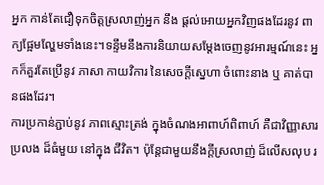អ្នក កាន់តែជឿទុកចិត្តស្រលាញ់អ្នក នឹង ផ្តល់អោយអ្នកវិញផងដែរនូវ ពាក្យផ្អែមល្ហែមទាំងនេះ។ទន្ទឹមនឹងការនិយាយសម្តែងចេញនូវអារម្មណ៍នេះ អ្នកក៏គួរតែប្រើនូវ ភាសា កាយវិការ នៃសេចក្តីស្នេហា ចំពោះនាង ឬ គាត់បានផងដែរ។
ការប្រកាន់ភ្ជាប់នូវ ភាពស្មោះត្រង់ ក្នុងចំណងអាពាហ៍ពិពាហ៍ គឺជាវិញ្ញាសារប្រលង ដ៏ធំមួយ នៅក្នុង ជីវិត។ ប៉ុន្តែជាមួយនឹងក្តីស្រលាញ់ ដ៏លើសលុប រ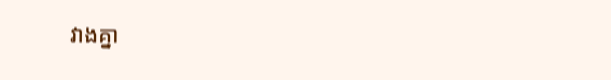វាងគ្នា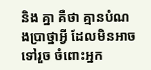និង គ្នា គឺថា គ្មានបំណងប្រាថ្នាអ្វី ដែលមិនអាច ទៅរួច ចំពោះអ្នក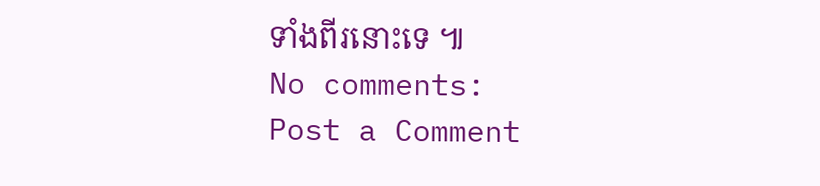ទាំងពីរនោះទេ ៕
No comments:
Post a Comment